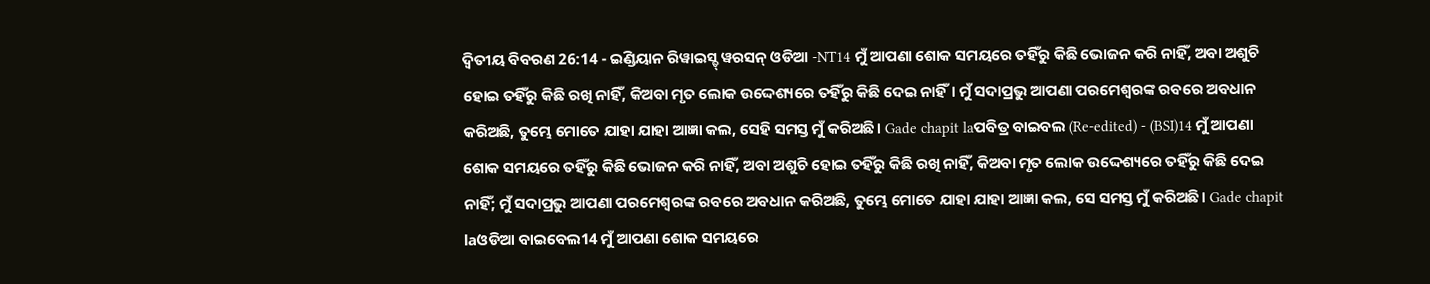ଦ୍ଵିତୀୟ ବିବରଣ 26:14 - ଇଣ୍ଡିୟାନ ରିୱାଇସ୍ଡ୍ ୱରସନ୍ ଓଡିଆ -NT14 ମୁଁ ଆପଣା ଶୋକ ସମୟରେ ତହିଁରୁ କିଛି ଭୋଜନ କରି ନାହିଁ, ଅବା ଅଶୁଚି ହୋଇ ତହିଁରୁ କିଛି ରଖି ନାହିଁ, କିଅବା ମୃତ ଲୋକ ଉଦ୍ଦେଶ୍ୟରେ ତହିଁରୁ କିଛି ଦେଇ ନାହିଁ। ମୁଁ ସଦାପ୍ରଭୁ ଆପଣା ପରମେଶ୍ୱରଙ୍କ ରବରେ ଅବଧାନ କରିଅଛି, ତୁମ୍ଭେ ମୋତେ ଯାହା ଯାହା ଆଜ୍ଞା କଲ, ସେହି ସମସ୍ତ ମୁଁ କରିଅଛି। Gade chapit laପବିତ୍ର ବାଇବଲ (Re-edited) - (BSI)14 ମୁଁ ଆପଣା ଶୋକ ସମୟରେ ତହିଁରୁ କିଛି ଭୋଜନ କରି ନାହିଁ, ଅବା ଅଶୁଚି ହୋଇ ତହିଁରୁ କିଛି ରଖି ନାହିଁ, କିଅବା ମୃତ ଲୋକ ଉଦ୍ଦେଶ୍ୟରେ ତହିଁରୁ କିଛି ଦେଇ ନାହିଁ; ମୁଁ ସଦାପ୍ରଭୁ ଆପଣା ପରମେଶ୍ଵରଙ୍କ ରବରେ ଅବଧାନ କରିଅଛି, ତୁମ୍ଭେ ମୋତେ ଯାହା ଯାହା ଆଜ୍ଞା କଲ, ସେ ସମସ୍ତ ମୁଁ କରିଅଛି। Gade chapit laଓଡିଆ ବାଇବେଲ14 ମୁଁ ଆପଣା ଶୋକ ସମୟରେ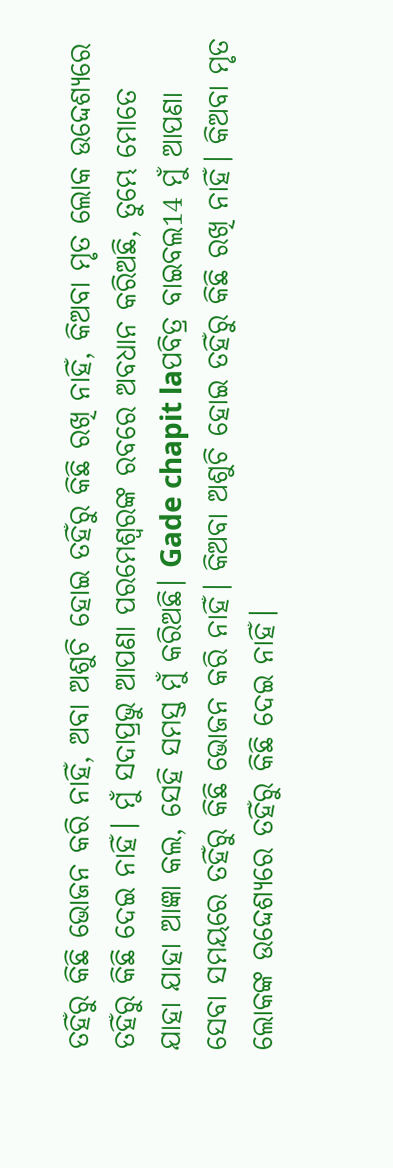ତହିଁରୁ କିଛି ଭୋଜନ କରି ନାହିଁ, ଅବା ଅଶୁଚି ହୋଇ ତହିଁରୁ କିଛି ରଖି ନାହିଁ, କିଅବା ମୃତ ଲୋକ ଉଦ୍ଦେଶ୍ୟରେ ତହିଁରୁ କିଛି ଦେଇ ନାହିଁ। ମୁଁ ସଦାପ୍ରଭୁ ଆପଣା ପରମେଶ୍ୱରଙ୍କ ରବରେ ଅବଧାନ କରିଅଛି, ତୁମ୍ଭେ ମୋତେ ଯାହା ଯାହା ଆଜ୍ଞା କଲ, ସେହି ସମସ୍ତ ମୁଁ କରିଅଛି। Gade chapit laପବିତ୍ର ବାଇବଲ14 ମୁଁ ଆପଣା ସେବା ସମୟରେ ତହିଁରୁ କିଛି ଭୋଜନ କରି ନାହିଁ। କିଅବା ଅଶୁଚି ହୋଇ ତହିଁରୁ କିଛି ରଖି ନାହିଁ। କିଅବା ମୃତ ଲୋକଙ୍କ ଉଦ୍ଦେଶ୍ୟରେ ତହିଁରୁ କିଛି ଦେଇ ନାହିଁ।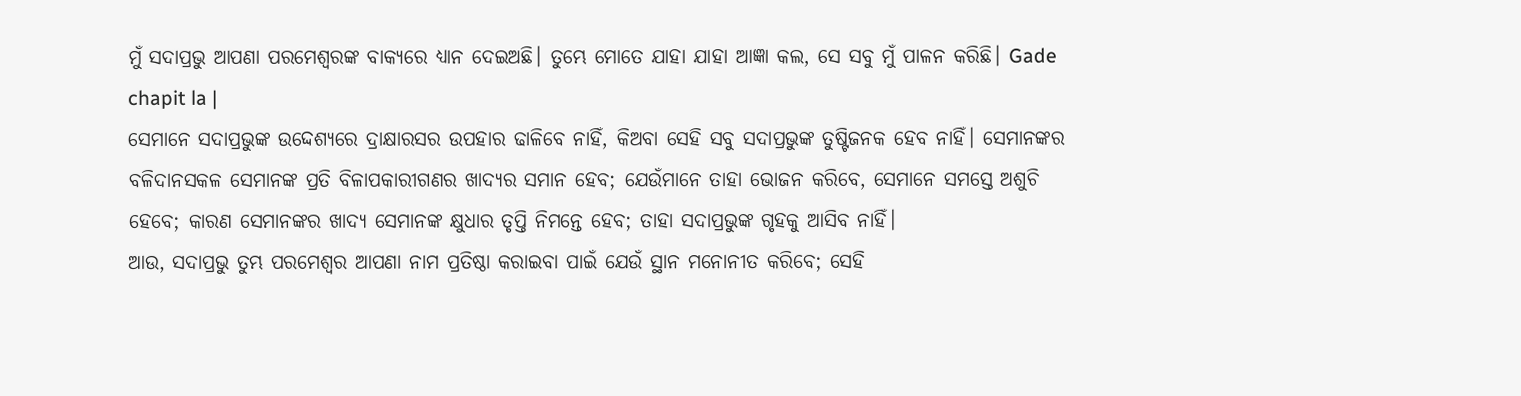ମୁଁ ସଦାପ୍ରଭୁ ଆପଣା ପରମେଶ୍ୱରଙ୍କ ବାକ୍ୟରେ ଧ୍ୟାନ ଦେଇଅଛି। ତୁମ୍ଭେ ମୋତେ ଯାହା ଯାହା ଆଜ୍ଞା କଲ, ସେ ସବୁ ମୁଁ ପାଳନ କରିଛି। Gade chapit la |
ସେମାନେ ସଦାପ୍ରଭୁଙ୍କ ଉଦ୍ଦେଶ୍ୟରେ ଦ୍ରାକ୍ଷାରସର ଉପହାର ଢାଳିବେ ନାହିଁ, କିଅବା ସେହି ସବୁ ସଦାପ୍ରଭୁଙ୍କ ତୁଷ୍ଟିଜନକ ହେବ ନାହିଁ। ସେମାନଙ୍କର ବଳିଦାନସକଳ ସେମାନଙ୍କ ପ୍ରତି ବିଳାପକାରୀଗଣର ଖାଦ୍ୟର ସମାନ ହେବ; ଯେଉଁମାନେ ତାହା ଭୋଜନ କରିବେ, ସେମାନେ ସମସ୍ତେ ଅଶୁଚି ହେବେ; କାରଣ ସେମାନଙ୍କର ଖାଦ୍ୟ ସେମାନଙ୍କ କ୍ଷୁଧାର ତୃପ୍ତି ନିମନ୍ତେ ହେବ; ତାହା ସଦାପ୍ରଭୁଙ୍କ ଗୃହକୁ ଆସିବ ନାହିଁ।
ଆଉ, ସଦାପ୍ରଭୁ ତୁମ୍ଭ ପରମେଶ୍ୱର ଆପଣା ନାମ ପ୍ରତିଷ୍ଠା କରାଇବା ପାଇଁ ଯେଉଁ ସ୍ଥାନ ମନୋନୀତ କରିବେ; ସେହି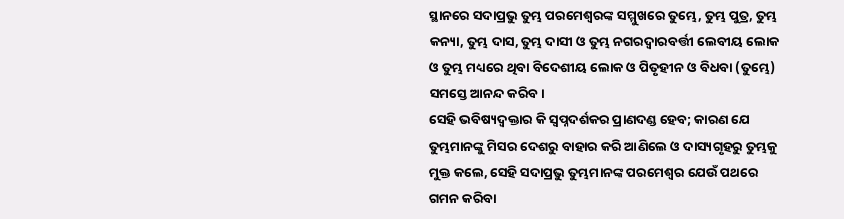ସ୍ଥାନରେ ସଦାପ୍ରଭୁ ତୁମ୍ଭ ପରମେଶ୍ୱରଙ୍କ ସମ୍ମୁଖରେ ତୁମ୍ଭେ, ତୁମ୍ଭ ପୁତ୍ର, ତୁମ୍ଭ କନ୍ୟା, ତୁମ୍ଭ ଦାସ, ତୁମ୍ଭ ଦାସୀ ଓ ତୁମ୍ଭ ନଗରଦ୍ୱାରବର୍ତ୍ତୀ ଲେବୀୟ ଲୋକ ଓ ତୁମ୍ଭ ମଧ୍ୟରେ ଥିବା ବିଦେଶୀୟ ଲୋକ ଓ ପିତୃହୀନ ଓ ବିଧବା (ତୁମ୍ଭେ) ସମସ୍ତେ ଆନନ୍ଦ କରିବ।
ସେହି ଭବିଷ୍ୟଦ୍ବକ୍ତାର କି ସ୍ୱପ୍ନଦର୍ଶକର ପ୍ରାଣଦଣ୍ଡ ହେବ; କାରଣ ଯେ ତୁମ୍ଭମାନଙ୍କୁ ମିସର ଦେଶରୁ ବାହାର କରି ଆଣିଲେ ଓ ଦାସ୍ୟଗୃହରୁ ତୁମ୍ଭକୁ ମୁକ୍ତ କଲେ, ସେହି ସଦାପ୍ରଭୁ ତୁମ୍ଭମାନଙ୍କ ପରମେଶ୍ୱର ଯେଉଁ ପଥରେ ଗମନ କରିବା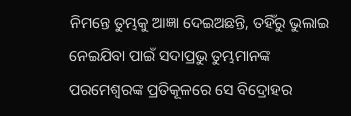ନିମନ୍ତେ ତୁମ୍ଭକୁ ଆଜ୍ଞା ଦେଇଅଛନ୍ତି, ତହିଁରୁ ଭୁଲାଇ ନେଇଯିବା ପାଇଁ ସଦାପ୍ରଭୁ ତୁମ୍ଭମାନଙ୍କ ପରମେଶ୍ୱରଙ୍କ ପ୍ରତିକୂଳରେ ସେ ବିଦ୍ରୋହର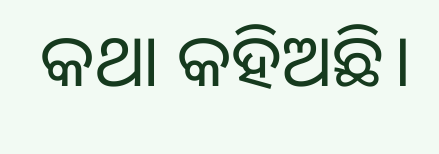କଥା କହିଅଛି।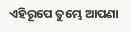ଏହିରୂପେ ତୁମ୍ଭେ ଆପଣା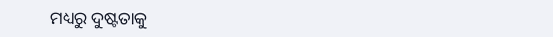ମଧ୍ୟରୁ ଦୁଷ୍ଟତାକୁ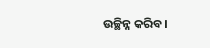ଉଚ୍ଛିନ୍ନ କରିବ।